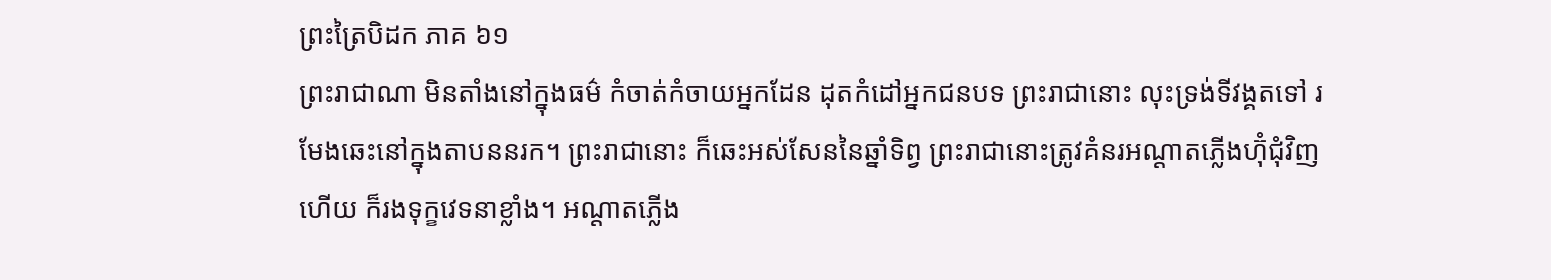ព្រះត្រៃបិដក ភាគ ៦១
ព្រះរាជាណា មិនតាំងនៅក្នុងធម៌ កំចាត់កំចាយអ្នកដែន ដុតកំដៅអ្នកជនបទ ព្រះរាជានោះ លុះទ្រង់ទីវង្គតទៅ រមែងឆេះនៅក្នុងតាបននរក។ ព្រះរាជានោះ ក៏ឆេះអស់សែននៃឆ្នាំទិព្វ ព្រះរាជានោះត្រូវគំនរអណ្តាតភ្លើងហ៊ុំជុំវិញហើយ ក៏រងទុក្ខវេទនាខ្លាំង។ អណ្តាតភ្លើង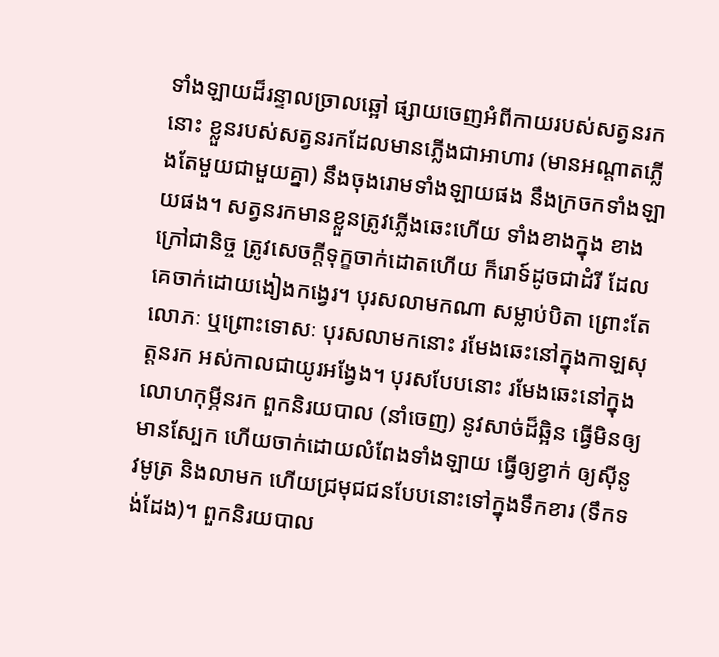ទាំងឡាយដ៏រន្ទាលច្រាលឆ្អៅ ផ្សាយចេញអំពីកាយរបស់សត្វនរកនោះ ខ្លួនរបស់សត្វនរកដែលមានភ្លើងជាអាហារ (មានអណ្តាតភ្លើងតែមួយជាមួយគ្នា) នឹងចុងរោមទាំងឡាយផង នឹងក្រចកទាំងឡាយផង។ សត្វនរកមានខ្លួនត្រូវភ្លើងឆេះហើយ ទាំងខាងក្នុង ខាងក្រៅជានិច្ច ត្រូវសេចក្តីទុក្ខចាក់ដោតហើយ ក៏រោទ៍ដូចជាដំរី ដែលគេចាក់ដោយងៀងកង្វេរ។ បុរសលាមកណា សម្លាប់បិតា ព្រោះតែលោភៈ ឬព្រោះទោសៈ បុរសលាមកនោះ រមែងឆេះនៅក្នុងកាឡសុត្តនរក អស់កាលជាយូរអង្វែង។ បុរសបែបនោះ រមែងឆេះនៅក្នុងលោហកុម្ភីនរក ពួកនិរយបាល (នាំចេញ) នូវសាច់ដ៏ឆ្អិន ធ្វើមិនឲ្យមានស្បែក ហើយចាក់ដោយលំពែងទាំងឡាយ ធ្វើឲ្យខ្វាក់ ឲ្យស៊ីនូវមូត្រ និងលាមក ហើយជ្រមុជជនបែបនោះទៅក្នុងទឹកខារ (ទឹកទង់ដែង)។ ពួកនិរយបាល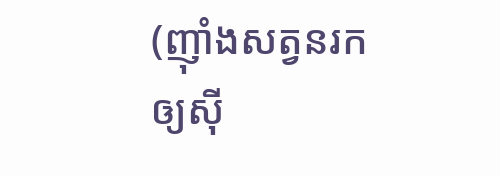(ញ៉ាំងសត្វនរកឲ្យស៊ី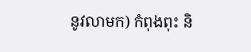នូវលាមក) កំពុងពុះ និ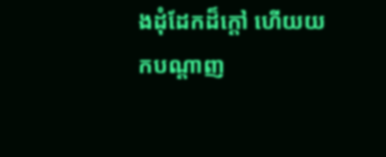ងដុំដែកដ៏ក្តៅ ហើយយកបណ្តាញ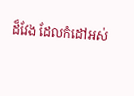ដ៏វែង ដែលកំដៅអស់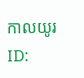កាលយូរ
ID: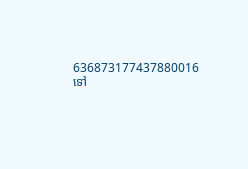636873177437880016
ទៅ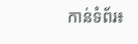កាន់ទំព័រ៖